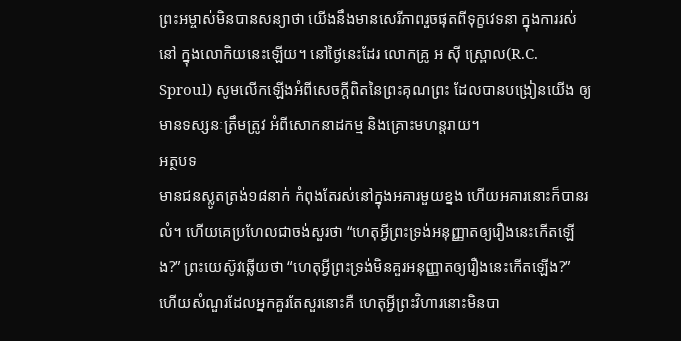ព្រះអម្ចាស់មិនបានសន្យាថា យើងនឹងមានសេរីភាពរួចផុតពីទុក្ខវេទនា ក្នុងការរស់នៅ ក្នុងលោកិយនេះឡើយ។ នៅថ្ងៃនេះដែរ លោកគ្រូ អ ស៊ី ស្រ្ពោល(R.C. Sproul) សូមលើកឡើងអំពីសេចក្តីពិតនៃព្រះគុណព្រះ ដែលបានបង្រៀនយើង ឲ្យមានទស្សនៈត្រឹមត្រូវ អំពីសោកនាដកម្ម និងគ្រោះមហន្តរាយ។
អត្ថបទ
មានជនស្លូតត្រង់១៨នាក់ កំពុងតែរស់នៅក្នុងអគារមួយខ្នង ហើយអគារនោះក៏បានរលំ។ ហើយគេប្រហែលជាចង់សួរថា “ហេតុអ្វីព្រះទ្រង់អនុញ្ញាតឲ្យរឿងនេះកើតឡើង?” ព្រះយេស៊ូវឆ្លើយថា “ហេតុអ្វីព្រះទ្រង់មិនគួរអនុញ្ញាតឲ្យរឿងនេះកើតឡើង?” ហើយសំណួរដែលអ្នកគួរតែសួរនោះគឺ ហេតុអ្វីព្រះវិហារនោះមិនបា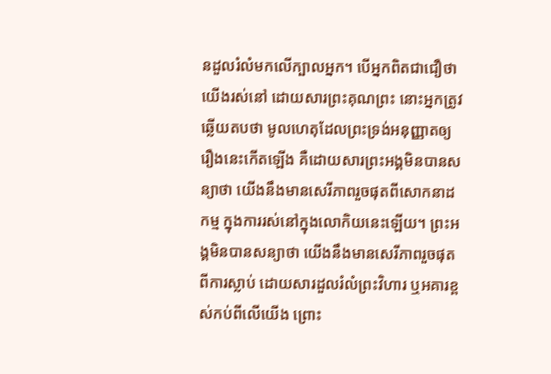នដួលរំលំមកលើក្បាលអ្នក។ បើអ្នកពិតជាជឿថា យើងរស់នៅ ដោយសារព្រះគុណព្រះ នោះអ្នកត្រូវឆ្លើយតបថា មូលហេតុដែលព្រះទ្រង់អនុញ្ញាតឲ្យរឿងនេះកើតឡើង គឺដោយសារព្រះអង្គមិនបានសន្យាថា យើងនឹងមានសេរីភាពរួចផុតពីសោកនាដកម្ម ក្នុងការរស់នៅក្នុងលោកិយនេះឡើយ។ ព្រះអង្គមិនបានសន្យាថា យើងនឹងមានសេរីភាពរួចផុតពីការស្លាប់ ដោយសារដួលរំលំព្រះវិហារ ឬអគារខ្ពស់កប់ពីលើយើង ព្រោះ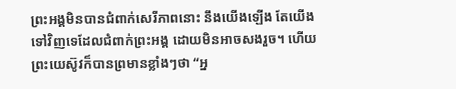ព្រះអង្គមិនបានជំពាក់សេរីភាពនោះ នឹងយើងឡើង តែយើងទៅវិញទេដែលជំពាក់ព្រះអង្គ ដោយមិនអាចសងរួច។ ហើយព្រះយេស៊ូវក៏បានព្រមានខ្លាំងៗថា “អ្ន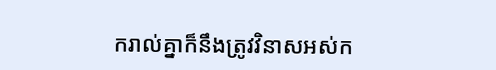ករាល់គ្នាក៏នឹងត្រូវវិនាសអស់ក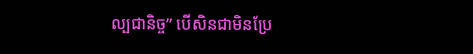ល្បជានិច្ច” បើសិនជាមិនប្រែ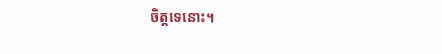ចិត្តទេនោះ។